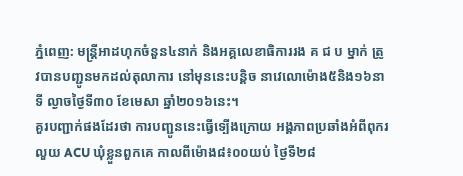ភ្នំពេញ: មន្រ្តីអាដហុកចំនួន៤នាក់ និងអគ្គលេខាធិការរង គ ជ ប ម្នាក់ ត្រូវបានបញ្ជូនមកដល់តុលាការ នៅមុននេះបន្តិច នាវេលោម៉ោង៥និង១៦នាទី ល្ងាចថ្ងៃទី៣០ ខែមេសា ឆ្នាំ២០១៦នេះ។
គួរបញ្ជាក់ផងដែរថា ការបញ្ជូននេះធ្វើទ្បើងក្រោយ អង្គភាពប្រឆាំងអំពីពុករលួយ ACU ឃុំខ្លួនពួកគេ កាលពីម៉ោង៨៖០០យប់ ថ្ងៃទី២៨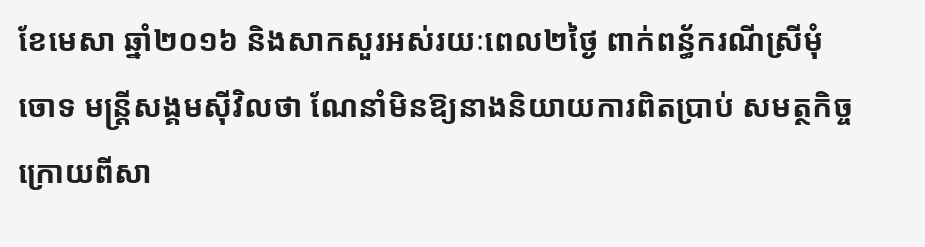ខែមេសា ឆ្នាំ២០១៦ និងសាកសួរអស់រយៈពេល២ថ្ងៃ ពាក់ពន្ធ័ករណីស្រីមុំចោទ មន្រ្តីសង្គមស៊ីវិលថា ណែនាំមិនឱ្យនាងនិយាយការពិតប្រាប់ សមត្ថកិច្ច ក្រោយពីសា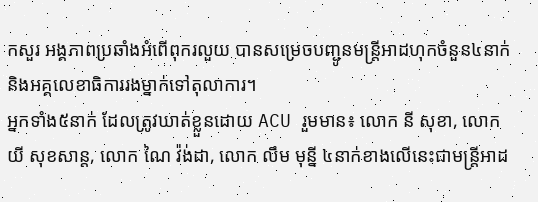កសួរ អង្គភាពប្រឆាំងអំពើពុករលួយ បានសម្រេចបញ្ជូនមន្រ្តីអាដហុកចំនួន៤នាក់ និងអគ្គលេខាធិការរងម្នាក់ទៅតុលាការ។
អ្នកទាំង៥នាក់ ដែលត្រូវឃាត់ខ្លួនដោយ ACU រួមមាន៖ លោក នី សុខា, លោក យី សុខសាន្ត, លោក ណៃ វ៉ង់ដា, លោក លឹម មុន្នី ៤នាក់ខាងលើនេះជាមន្ត្រីអាដ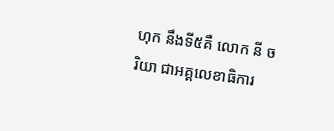ហុក នឹងទី៥គឺ លោក នី ចរិយា ជាអគ្គលេខាធិការ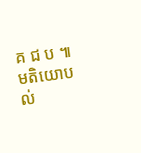គ ជ ប ៕
មតិយោបល់